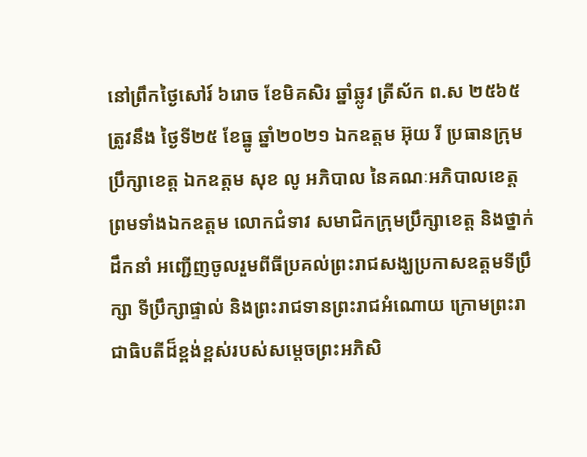នៅព្រឹកថ្ងៃសៅរ៍ ៦រោច ខែមិគសិរ ឆ្នាំឆ្លូវ ត្រីស័ក ព.ស ២៥៦៥ ត្រូវនឹង ថ្ងៃទី២៥ ខែធ្នូ ឆ្នាំ២០២១ ឯកឧត្តម អ៊ុយ រី ប្រធានក្រុមប្រឹក្សាខេត្ត ឯកឧត្តម សុខ លូ អភិបាល នៃគណៈអភិបាលខេត្ត ព្រមទាំងឯកឧត្តម លោកជំទាវ សមាជិកក្រុមប្រឹក្សាខេត្ត និងថ្នាក់ដឹកនាំ អញ្ជើញចូលរួមពីធីប្រគល់ព្រះរាជសង្ឃប្រកាសឧត្តមទីប្រឹក្សា ទីប្រឹក្សាផ្ទាល់ និងព្រះរាជទានព្រះរាជអំណោយ ក្រោមព្រះរាជាធិបតីដ៏ខ្ពង់ខ្ពស់របស់សម្ដេចព្រះអភិសិ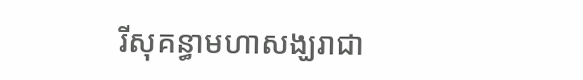រីសុគន្ធាមហាសង្ឃរាជា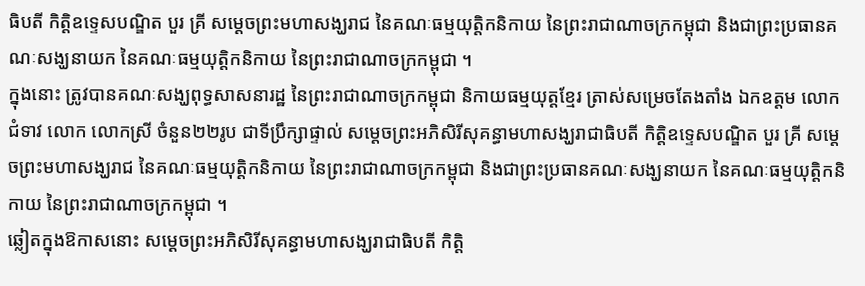ធិបតី កិត្តិឧទ្ទេសបណ្ឌិត បួរ គ្រី សម្ដេចព្រះមហាសង្ឃរាជ នៃគណៈធម្មយុត្តិកនិកាយ នៃព្រះរាជាណាចក្រកម្ពុជា និងជាព្រះប្រធានគណៈសង្ឃនាយក នៃគណៈធម្មយុត្តិកនិកាយ នៃព្រះរាជាណាចក្រកម្ពុជា ។
ក្នុងនោះ ត្រូវបានគណៈសង្ឃពុទ្ធសាសនារដ្ឋ នៃព្រះរាជាណាចក្រកម្ពុជា និកាយធម្មយុត្តខ្មែរ ត្រាស់សម្រេចតែងតាំង ឯកឧត្តម លោកជំទាវ លោក លោកស្រី ចំនួន២២រូប ជាទីប្រឹក្សាផ្ទាល់ សម្ដេចព្រះអភិសិរីសុគន្ធាមហាសង្ឃរាជាធិបតី កិត្តិឧទ្ទេសបណ្ឌិត បួរ គ្រី សម្ដេចព្រះមហាសង្ឃរាជ នៃគណៈធម្មយុត្តិកនិកាយ នៃព្រះរាជាណាចក្រកម្ពុជា និងជាព្រះប្រធានគណៈសង្ឃនាយក នៃគណៈធម្មយុត្តិកនិកាយ នៃព្រះរាជាណាចក្រកម្ពុជា ។
ឆ្លៀតក្នុងឱកាសនោះ សម្ដេចព្រះអភិសិរីសុគន្ធាមហាសង្ឃរាជាធិបតី កិត្តិ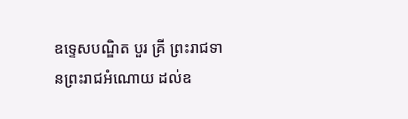ឧទ្ទេសបណ្ឌិត បួរ គ្រី ព្រះរាជទានព្រះរាជអំណោយ ដល់ឧ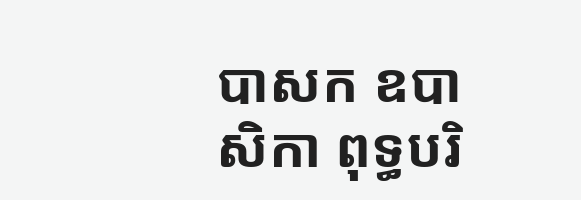បាសក ឧបាសិកា ពុទ្ធបរិ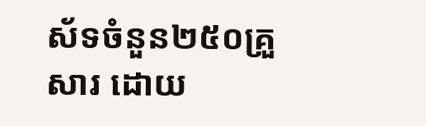ស័ទចំនួន២៥០គ្រួសារ ដោយ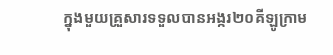ក្នុងមួយគ្រួសារទទួលបានអង្ករ២០គីឡូក្រាម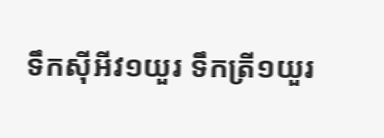ទឹកស៊ីអីវ១យួរ ទឹកត្រី១យួរ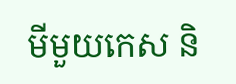មីមួយកេស និ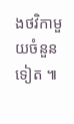ងថវិកាមួយចំនួនទៀត ៕